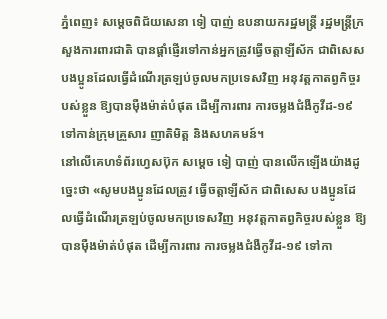ភ្នំពេញ៖ សម្ដេចពិជ័យសេនា ទៀ បាញ់ ឧបនាយករដ្ឋមន្រ្តី រដ្ឋមន្រ្តីក្រសួងការពារជាតិ បានផ្ដាំផ្ញើរទៅកាន់អ្នកត្រូវធ្វើចត្តាឡីស័ក ជាពិសេស បងប្អូនដែលធ្វើដំណើរត្រឡប់ចូលមកប្រទេសវិញ អនុវត្តកាតព្វកិច្ចរបស់ខ្លួន ឱ្យបានម៉ឺងម៉ាត់បំផុត ដើម្បីការពារ ការចម្លងជំងឺកូវីដ-១៩ ទៅកាន់ក្រុមគ្រួសារ ញាតិមិត្ត និងសហគមន៍។
នៅលើគេហទំព័រហ្វេសប៊ុក សម្ដេច ទៀ បាញ់ បានលើកឡើងយ៉ាងដូច្នេះថា «សូមបងប្អូនដែលត្រូវ ធ្វើចត្តាឡីស័ក ជាពិសេស បងប្អូនដែលធ្វើដំណើរត្រឡប់ចូលមកប្រទេសវិញ អនុវត្តកាតព្វកិច្ចរបស់ខ្លួន ឱ្យបានម៉ឺងម៉ាត់បំផុត ដើម្បីការពារ ការចម្លងជំងឺកូវីដ-១៩ ទៅកា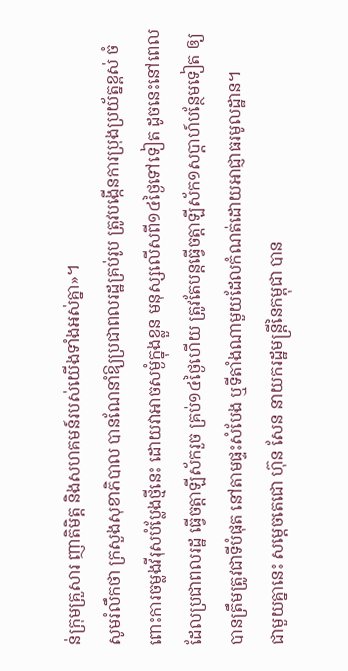ន់ក្រុមគ្រួសារ ញាតិមិត្ត និងសហគមន៍របស់យើងទាំងអស់គ្នា»។
សូមរំលឹកថា ក្រសួងសុខាភិបាល បានណែនាំឱ្យប្រជាពលរដ្ឋគ្រប់រូប ត្រូវបង្កើនការប្រុងប្រយ័ត្នខ្ពស់ ចំពោះការចម្លងវីរុសបំប្លែងថ្មីនេះ ដោយវាអាចសម្ងំក្នុងខ្លួន មនុស្សលើសពី១៤ថ្ងៃទៅទៀត ដូចនេះនៅពេលដែលប្រជាពលរដ្ឋ ធ្វើចត្តាឡីស័ករួច គ្រប់១៤ថ្ងៃហើយ ត្រូវតែបន្តធ្វើចត្តាឡីស័ក១សប្តាហ៍បន្ថែមទៀត ឲ្យបានត្រឹមត្រូវជាទីបំផុត នៅតាមផ្ទះសំបែង ឬទីតាំងណាមួយដែលកំណត់ដោយអាជ្ញាធរមូលដ្ឋាន។
ជាមួយគ្នានេះ សម្ដេចតេជោ ហ៊ុន សែន នាយករដ្ឋមន្រ្តីនៃកម្ពុជា បាន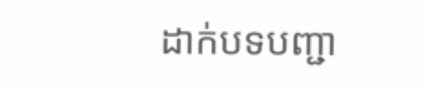ដាក់បទបញ្ជា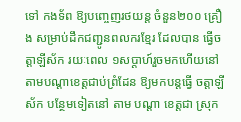ទៅ កងទ័ព ឱ្យបញ្ចេញរថយន្ត ចំនួន២០០ គ្រឿង សម្រាប់ដឹកជញ្ជូនពលករខ្មែរ ដែលបាន ធ្វើចត្តាឡីស័ក រយៈពេល ១សប្ដាហ៍រួចមកហើយនៅតាមបណ្ដាខេត្តជាប់ព្រំដែន ឱ្យមកបន្តធ្វើ ចត្តាឡីស័ក បន្ថែមទៀតនៅ តាម បណ្ដា ខេត្តជា ស្រុក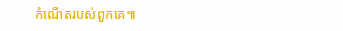កំណើតរបស់ពួកគេ៕